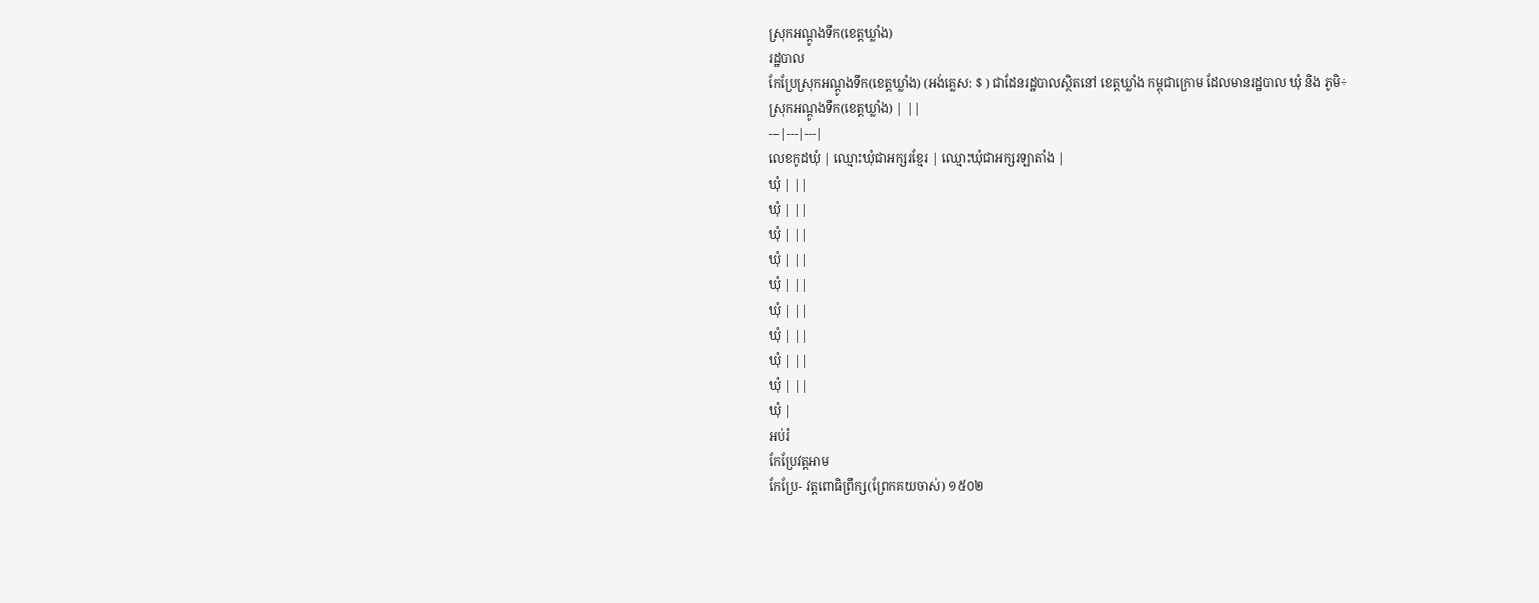ស្រុកអណ្តូងទឹក(ខេត្តឃ្លាំង)
រដ្ឋបាល
កែប្រែស្រុកអណ្តូងទឹក(ខេត្តឃ្លាំង) (អង់គ្លេស: $ ) ជាដែនរដ្ឋបាលស្ថិតនៅ ខេត្តឃ្លាំង កម្ពុជាក្រោម ដែលមានរដ្ឋបាល ឃុំ និង ភូមិ÷
ស្រុកអណ្តូងទឹក(ខេត្តឃ្លាំង) | ||
---|---|---|
លេខកូដឃុំ | ឈ្មោះឃុំជាអក្សរខ្មែរ | ឈ្មោះឃុំជាអក្សរឡាតាំង |
ឃុំ | ||
ឃុំ | ||
ឃុំ | ||
ឃុំ | ||
ឃុំ | ||
ឃុំ | ||
ឃុំ | ||
ឃុំ | ||
ឃុំ | ||
ឃុំ |
អប់រំ
កែប្រែវត្តអាម
កែប្រែ- វត្តពោធិព្រឹក្ស(ព្រែកគយចាស់) ១៥០២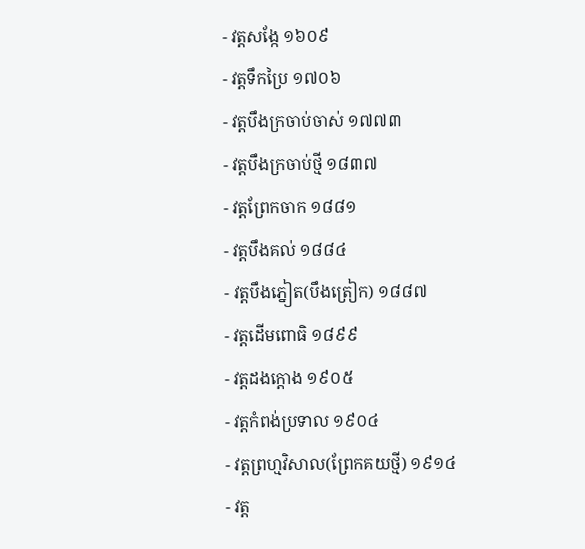- វត្តសង្កែ ១៦០៩
- វត្តទឹកប្រៃ ១៧០៦
- វត្តបឹងក្រចាប់ចាស់ ១៧៧៣
- វត្តបឹងក្រចាប់ថ្មី ១៨៣៧
- វត្តព្រែកចាក ១៨៨១
- វត្តបឹងគល់ ១៨៨៤
- វត្តបឹងភ្នៀត(បឹងត្រៀក) ១៨៨៧
- វត្តដើមពោធិ ១៨៩៩
- វត្តដងក្តោង ១៩០៥
- វត្តកំពង់ប្រទាល ១៩០៤
- វត្តព្រហ្មវិសាល(ព្រែកគយថ្មី) ១៩១៤
- វត្ត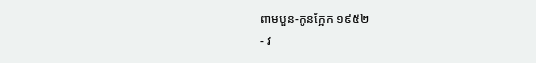ពាមបួន-កូនក្អែក ១៩៥២
- វ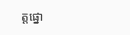ត្តផ្នោ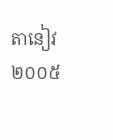តានៀវ ២០០៥